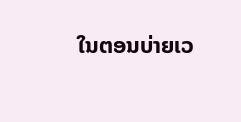ໃນຕອນບ່າຍເວ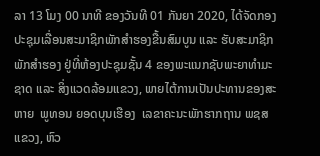ລາ 13 ໂມງ 00 ນາທີ ຂອງວັນທີ 01 ກັນຍາ 2020, ໄດ້ຈັດກອງປະຊຸມເລື່ອນສະມາຊິກພັກສໍາຮອງຂື້ນສົມບູນ ແລະ ຮັບສະມາຊິກພັກສຳຮອງ ຢູ່ທີ່ຫ້ອງປະຊຸມຊັ້ນ 4 ຂອງພະແນກຊັບພະຍາທຳມະຊາດ ແລະ ສິ່ງແວດລ້ອມແຂວງ, ພາຍໄຕ້ການເປັນປະທານຂອງສະຫາຍ  ພູທອນ ຍອດບຸນເຮືອງ  ເລຂາຄະນະພັກຮາກຖານ ພຊສແຂວງ, ຫົວ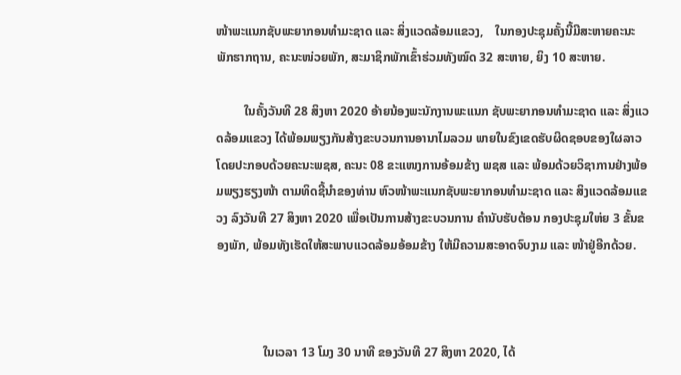ໜ້າພະແນກຊັບພະຍາກອນທຳມະຊາດ ແລະ ສິ່ງແວດລ້ອມແຂວງ,    ໃນກອງປະຊຸມຄັ້ງນີ້ມີສະຫາຍຄະນະພັກຮາກຖານ, ຄະນະໜ່ວຍພັກ, ສະມາຊິກພັກເຂົ້າຮ່ວມທັງໝົດ 32 ສະຫາຍ, ຍິງ 10 ສະຫາຍ.

         ໃນຄັ້ງວັນທີ 28 ສິງຫາ 2020 ອ້າຍນ້ອງພະນັກງານພະແນກ ຊັບພະຍາກອນທຳມະຊາດ ແລະ ສິ່ງແວດລ້ອມແຂວງ ໄດ້ພ້ອມພຽງກັນສ້າງຂະບວນການອານາໄມລວມ ພາຍໃນຂົງເຂດຮັບຜິດຊອບຂອງໃຜລາວ ໂດຍປະກອບດ້ວຍຄະນະພຊສ, ຄະນະ 08 ຂະແໜງການອ້ອມຂ້າງ ພຊສ ແລະ ພ້ອມດ້ວຍວິຊາການຢ່າງພ້ອມພຽງຮຽງໜ້າ ຕາມທິດຊີ້ນຳຂອງທ່ານ ຫົວໜ້າພະແນກຊັບພະຍາກອນທຳມະຊາດ ແລະ ສິງແວດລ້ອມແຂວງ ລົງວັນທີ 27 ສິງຫາ 2020 ເພື່ອເປັນການສ້າງຂະບວນການ ຄໍານັບຮັບຕ້ອນ ກອງປະຊຸມໃຫ່ຍ 3 ຂັ້ນຂອງພັກ, ພ້ອມທັງເຮັດໃຫ້ສະພາບແວດລ້ອມອ້ອມຂ້າງ ໃຫ້ມີຄວາມສະອາດຈົບງາມ ແລະ ໜ້າຢູ່ອີກດ້ວຍ.



               ໃນເວລາ 13 ໂມງ 30 ນາທີ ຂອງວັນທີ 27 ສິງຫາ 2020, ໄດ້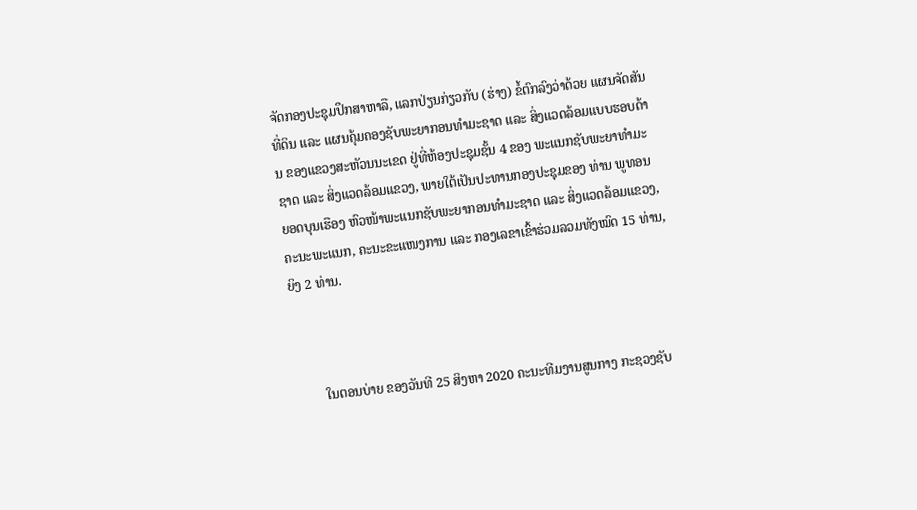ຈັດກອງປະຊຸມປຶກສາຫາລື, ແລກປ່ຽນກ່ຽວກັບ (ຮ່າງ) ຂໍ້ຕົກລົງວ່າດ້ວຍ ແຜນຈັດສັນທີ່ດິນ ແລະ ແຜນຄຸ້ມຄອງຊັບພະຍາກອນທໍາມະຊາດ ແລະ ສິ່ງແວດລ້ອມແບບຮອບດ້ານ ຂອງແຂວງສະຫັວນນະເຂດ ຢູ່ທີ່ຫ້ອງປະຊຸມຊັ້ນ 4 ຂອງ ພະແນກຊັບພະຍາທຳມະຊາດ ແລະ ສິ່ງແວດລ້ອມແຂວງ, ພາຍໃຕ້ເປັນປະທານກອງປະຊຸມຂອງ ທ່ານ ພູທອນ ຍອດບຸນເຮືອງ ຫົວໜ້າພະແນກຊັບພະຍາກອນທຳມະຊາດ ແລະ ສິ່ງແວດລ້ອມແຂວງ, ຄະນະພະແນກ, ຄະນະຂະແໜງການ ແລະ ກອງເລຂາເຂົ້າຮ່ວມລວມທັງໝົດ 15 ທ່ານ, ຍິງ 2 ທ່ານ.



        ໃນຕອນບ່າຍ ຂອງວັນທີ 25 ສິງຫາ 2020 ຄະນະທີມງານສູນກາງ ກະຊວງຊັບ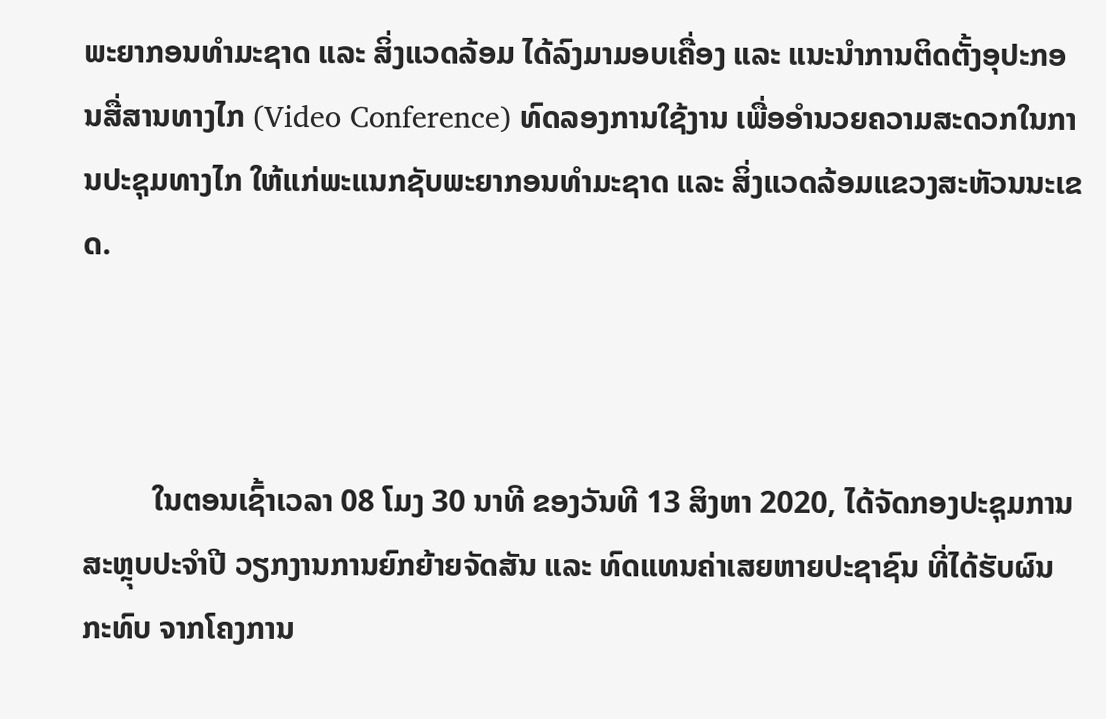ພະຍາກອນທຳມະຊາດ ແລະ ສິ່ງແວດລ້ອມ ໄດ້ລົງມາມອບເຄື່ອງ ແລະ ແນະນຳການຕິດຕັ້ງອຸປະກອນສື່ສານທາງໄກ (Video Conference) ທົດລອງການໃຊ້ງານ ເພື່ອອຳນວຍຄວາມສະດວກໃນການປະຊຸມທາງໄກ ໃຫ້ແກ່ພະແນກຊັບພະຍາກອນທຳມະຊາດ ແລະ ສິ່ງແວດລ້ອມແຂວງສະຫັວນນະເຂດ.



         ໃນຕອນເຊົ້າເວລາ 08 ໂມງ 30 ນາທີ ຂອງວັນທີ 13 ສິງຫາ 2020, ໄດ້ຈັດກອງປະຊຸມການສະຫຼຸບປະຈໍາປີ ວຽກງານການຍົກຍ້າຍຈັດສັນ ແລະ ທົດແທນຄ່າເສຍຫາຍປະຊາຊົນ ທີ່ໄດ້ຮັບຜົນກະທົບ ຈາກໂຄງການ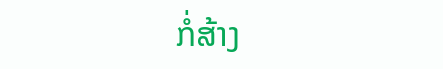ກໍ່ສ້າງ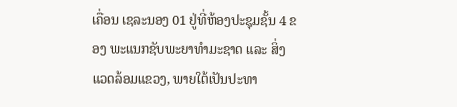ເຄື່ອນ ເຊລະນອງ 01 ຢູ່ທີ່ຫ້ອງປະຊຸມຊັ້ນ 4 ຂອງ ພະແນກຊັບພະຍາທຳມະຊາດ ແລະ ສິ່ງແວດລ້ອມແຂວງ, ພາຍໃຕ້ເປັນປະທາ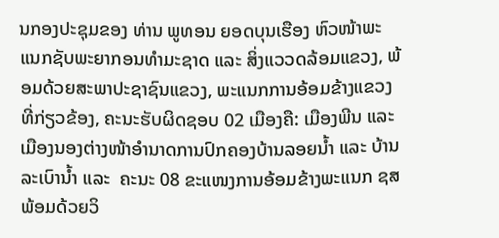ນກອງປະຊຸມຂອງ ທ່ານ ພູທອນ ຍອດບຸນເຮືອງ ຫົວໜ້າພະແນກຊັບພະຍາກອນທຳມະຊາດ ແລະ ສິ່ງແວວດລ້ອມແຂວງ, ພ້ອມດ້ວຍສະພາປະຊາຊົນແຂວງ, ພະແນກການອ້ອມຂ້າງແຂວງ ທີ່ກ່ຽວຂ້ອງ, ຄະນະຮັບຜິດຊອບ 02 ເມືອງຄື: ເມືອງພີນ ແລະ ເມືອງນອງຕ່າງໜ້າອຳນາດການປົກຄອງບ້ານລອຍນໍ້າ ແລະ ບ້ານລະເບົານໍ້າ ແລະ  ຄະນະ 08 ຂະແໜງການອ້ອມຂ້າງພະແນກ ຊສ ພ້ອມດ້ວຍວິ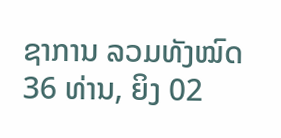ຊາການ ລວມທັງໝົດ 36 ທ່ານ, ຍິງ 02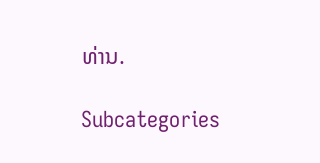ທ່ານ.

Subcategories